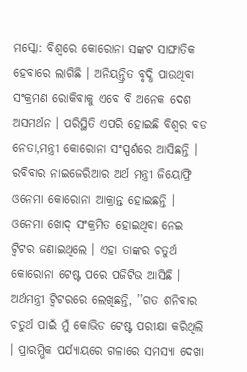ମସ୍କୋ: ବିଶ୍ବରେ କୋରୋନା ସଙ୍କଟ ସାଙ୍ଘାତିକ ହେବାରେ ଲାଗିଛି । ଅନିୟନ୍ତ୍ରିତ ବୃଦ୍ଧି ପାଉଥିବା ସଂକ୍ରମଣ ରୋକିବାକୁ ଏବେ ବି ଅନେକ ଦେଶ ଅସମର୍ଥନ । ପରିସ୍ଥିତି ଏପରି ହୋଇଛି ବିଶ୍ବର ବଡ ନେତା,ମନ୍ତ୍ରୀ କୋରୋନା ସଂସ୍ପର୍ଶରେ ଆସିଛନ୍ତି । ରବିବାର ନାଇଜେରିଆର ଅର୍ଥ ମନ୍ତ୍ରୀ ଜିୟୋଫ୍ରି ଓନେମା କୋରୋନା ଆକ୍ରାନ୍ତ ହୋଇଛନ୍ତି ।
ଓନେମା ଖୋଦ୍ ସଂକ୍ରମିତ ହୋଇଥିବା ନେଇ ଟ୍ବିଟର ଜଣାଇଥିଲେ । ଏହା ତାଙ୍କର ଚତୁର୍ଥ କୋରୋନା ଟେଷ୍ଟ ପରେ ପଜିଟିଭ ଆସିଛି । ଅର୍ଥମନ୍ତ୍ରୀ ଟ୍ବିଟରରେ ଲେଖିଛନ୍ତି, ’’ଗତ ଶନିବାର ଚତୁର୍ଥ ପାଇଁ ମୁଁ କୋଭିଡ ଟେଷ୍ଟ ପରୀକ୍ଷା କରିଥିଲି । ପ୍ରାରମ୍ଭିକ ପର୍ଯ୍ୟାୟରେ ଗଳାରେ ସମସ୍ୟା ଦେଖା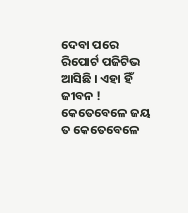ଦେବା ପରେ ରିପୋର୍ଟ ପଜିଟିଭ ଆସିଛି । ଏହା ହିଁ ଜୀବନ ! କେତେବେଳେ ଜୟ ତ କେତେବେଳେ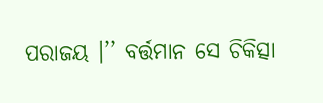ପରାଜୟ ।’’ ବର୍ତ୍ତମାନ ସେ ଚିକିତ୍ସା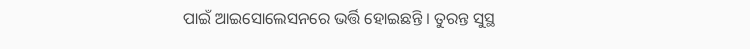ପାଇଁ ଆଇସୋଲେସନରେ ଭର୍ତ୍ତି ହୋଇଛନ୍ତି । ତୁରନ୍ତ ସୁସ୍ଥ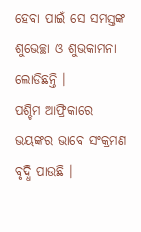ହେବା ପାଇଁ ସେ ସମସ୍ତଙ୍କ ଶୁଭେଚ୍ଛା ଓ ଶୁଭକାମନା ଲୋଡିଛନ୍ତି ।
ପଶ୍ଚିମ ଆଫ୍ରିକାରେ ଭୟଙ୍କର ଭାବେ ସଂକ୍ରମଣ ବୃଦ୍ଧି ପାଉଛି ।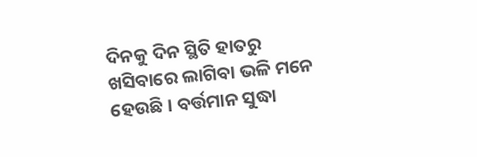ଦିନକୁ ଦିନ ସ୍ଥିତି ହାତରୁ ଖସିବାରେ ଲାଗିବା ଭଳି ମନେ ହେଉଛି । ବର୍ତ୍ତମାନ ସୁଦ୍ଧା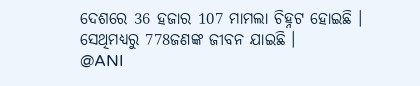ଦେଶରେ 36 ହଜାର 107 ମାମଲା ଚିହ୍ନଟ ହୋଇଛି । ସେଥିମଧ୍ୟରୁ 778ଜଣଙ୍କ ଜୀବନ ଯାଇଛି ।
@ANI